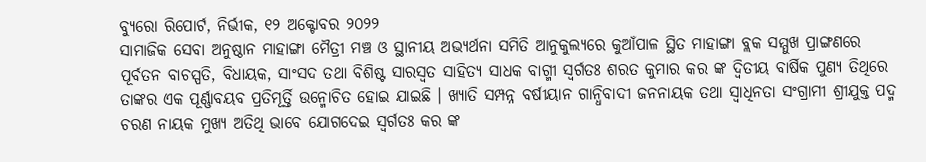ବ୍ୟୁରୋ ରିପୋର୍ଟ, ନିର୍ଭୀକ, ୧୨ ଅକ୍ଟୋବର ୨୦୨୨
ସାମାଜିକ ସେବା ଅନୁଷ୍ଠାନ ମାହାଙ୍ଗା ମୈତ୍ରୀ ମଞ୍ଚ ଓ ସ୍ଥାନୀୟ ଅଭ୍ୟର୍ଥନା ସମିତି ଆନୁକୁଲ୍ୟରେ କୁଆଁପାଳ ସ୍ଥିତ ମାହାଙ୍ଗା ବ୍ଲକ ସମ୍ମୁଖ ପ୍ରାଙ୍ଗଣରେ ପୂର୍ବତନ ବାଚସ୍ପତି, ବିଧାୟକ, ସାଂସଦ ତଥା ବିଶିଷ୍ଟ ସାରସ୍ଵତ ସାହିତ୍ୟ ସାଧକ ବାଗ୍ମୀ ସ୍ୱର୍ଗତଃ ଶରତ କୁମାର କର ଙ୍କ ଦ୍ୱିତୀୟ ବାର୍ଷିକ ପୁଣ୍ୟ ତିଥିରେ ତାଙ୍କର ଏକ ପୂର୍ଣ୍ଣାବୟବ ପ୍ରତିମୂର୍ତ୍ତି ଉନ୍ମୋଚିତ ହୋଇ ଯାଇଛି । ଖ୍ୟାତି ସମ୍ପନ୍ନ ବର୍ଷୀୟାନ ଗାନ୍ଧିବାଦୀ ଜନନାୟକ ତଥା ସ୍ଵାଧିନତା ସଂଗ୍ରାମୀ ଶ୍ରୀଯୁକ୍ତ ପଦ୍ମ ଚରଣ ନାୟକ ମୁଖ୍ୟ ଅତିଥି ଭାବେ ଯୋଗଦେଇ ସ୍ୱର୍ଗତଃ କର ଙ୍କ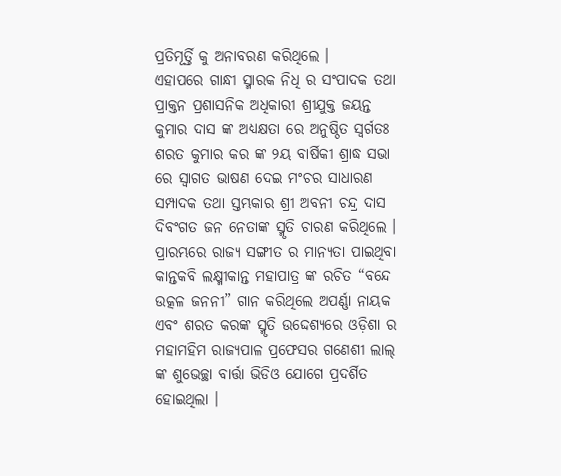ପ୍ରତିମୂର୍ତ୍ତି କୁ ଅନାବରଣ କରିଥିଲେ ।
ଏହାପରେ ଗାନ୍ଧୀ ସ୍ମାରକ ନିଧି ର ସଂପାଦକ ତଥା ପ୍ରାକ୍ତନ ପ୍ରଶାସନିକ ଅଧିକାରୀ ଶ୍ରୀଯୁକ୍ତ ଜୟନ୍ତ କୁମାର ଦାସ ଙ୍କ ଅଧ୍ୟକ୍ଷତା ରେ ଅନୁଷ୍ଠିତ ସ୍ୱର୍ଗତଃ ଶରତ କୁମାର କର ଙ୍କ ୨ୟ ବାର୍ଷିକୀ ଶ୍ରାଦ୍ଧ ସଭା ରେ ସ୍ବାଗତ ଭାଷଣ ଦେଇ ମଂଚର ସାଧାରଣ ସମ୍ପାଦକ ତଥା ସ୍ତମ୍ଭକାର ଶ୍ରୀ ଅବନୀ ଚନ୍ଦ୍ର ଦାସ ଦିବଂଗତ ଜନ ନେତାଙ୍କ ସ୍ମୃତି ଚାରଣ କରିଥିଲେ । ପ୍ରାରମ୍ଭରେ ରାଜ୍ୟ ସଙ୍ଗୀତ ର ମାନ୍ୟତା ପାଇଥିବା କାନ୍ତକବି ଲକ୍ଷ୍ମୀକାନ୍ତ ମହାପାତ୍ର ଙ୍କ ରଚିତ “ବନ୍ଦେ ଉତ୍କଳ ଜନନୀ” ଗାନ କରିଥିଲେ ଅପର୍ଣ୍ଣା ନାୟକ ଏବଂ ଶରତ କରଙ୍କ ସ୍ମୃତି ଉଦ୍ଦେଶ୍ୟରେ ଓଡ଼ିଶା ର ମହାମହିମ ରାଜ୍ୟପାଳ ପ୍ରଫେସର ଗଣେଶୀ ଲାଲ୍ ଙ୍କ ଶୁଭେଚ୍ଛା ବାର୍ତ୍ତା ଭିଡିଓ ଯୋଗେ ପ୍ରଦର୍ଶିତ ହୋଇଥିଲା ।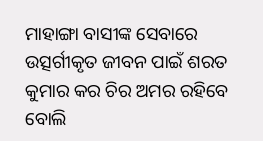ମାହାଙ୍ଗା ବାସୀଙ୍କ ସେବାରେ ଉତ୍ସର୍ଗୀକୃତ ଜୀବନ ପାଇଁ ଶରତ କୁମାର କର ଚିର ଅମର ରହିବେ ବୋଲି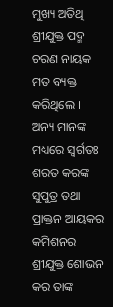ମୁଖ୍ୟ ଅତିଥି ଶ୍ରୀଯୁକ୍ତ ପଦ୍ମ ଚରଣ ନାୟକ ମତ ବ୍ୟକ୍ତ କରିଥିଲେ ।
ଅନ୍ୟ ମାନଙ୍କ ମଧ୍ୟରେ ସ୍ୱର୍ଗତଃ ଶରତ କରଙ୍କ ସୁପୁତ୍ର ତଥା ପ୍ରାକ୍ତନ ଆୟକର କମିଶନର ଶ୍ରୀଯୁକ୍ତ ଶୋଭନ କର ତାଙ୍କ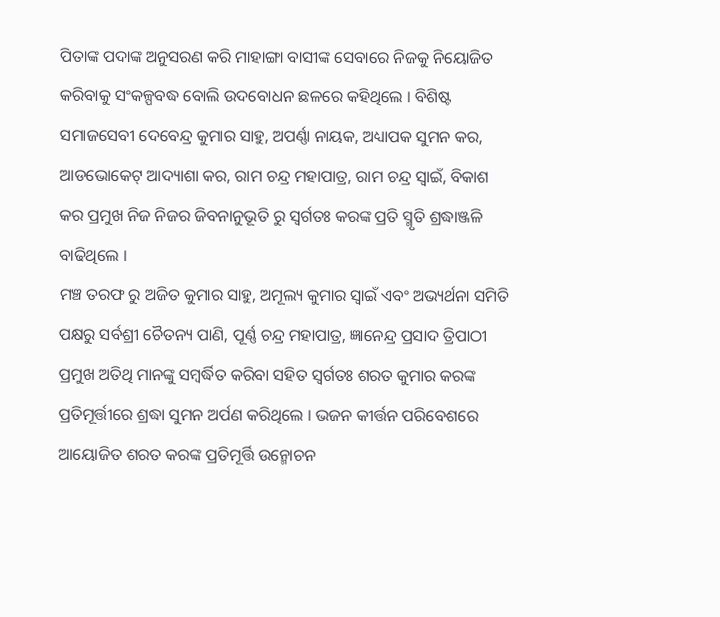ପିତାଙ୍କ ପଦାଙ୍କ ଅନୁସରଣ କରି ମାହାଙ୍ଗା ବାସୀଙ୍କ ସେବାରେ ନିଜକୁ ନିୟୋଜିତ କରିବାକୁ ସଂକଳ୍ପବଦ୍ଧ ବୋଲି ଉଦବୋଧନ ଛଳରେ କହିଥିଲେ । ବିଶିଷ୍ଟ ସମାଜସେବୀ ଦେବେନ୍ଦ୍ର କୁମାର ସାହୁ, ଅପର୍ଣ୍ଣା ନାୟକ, ଅଧ୍ୟାପକ ସୁମନ କର, ଆଡଭୋକେଟ୍ ଆଦ୍ୟାଶା କର, ରାମ ଚନ୍ଦ୍ର ମହାପାତ୍ର, ରାମ ଚନ୍ଦ୍ର ସ୍ବାଇଁ, ବିକାଶ କର ପ୍ରମୁଖ ନିଜ ନିଜର ଜିବନାନୁଭୂତି ରୁ ସ୍ୱର୍ଗତଃ କରଙ୍କ ପ୍ରତି ସ୍ମୃତି ଶ୍ରଦ୍ଧାଞ୍ଜଳି ବାଢିଥିଲେ ।
ମଞ୍ଚ ତରଫ ରୁ ଅଜିତ କୁମାର ସାହୁ, ଅମୂଲ୍ୟ କୁମାର ସ୍ବାଇଁ ଏବଂ ଅଭ୍ୟର୍ଥନା ସମିତି ପକ୍ଷରୁ ସର୍ବଶ୍ରୀ ଚୈତନ୍ୟ ପାଣି, ପୂର୍ଣ୍ଣ ଚନ୍ଦ୍ର ମହାପାତ୍ର, ଜ୍ଞାନେନ୍ଦ୍ର ପ୍ରସାଦ ତ୍ରିପାଠୀ ପ୍ରମୁଖ ଅତିଥି ମାନଙ୍କୁ ସମ୍ବର୍ଦ୍ଧିତ କରିବା ସହିତ ସ୍ୱର୍ଗତଃ ଶରତ କୁମାର କରଙ୍କ ପ୍ରତିମୂର୍ତ୍ତୀରେ ଶ୍ରଦ୍ଧା ସୁମନ ଅର୍ପଣ କରିଥିଲେ । ଭଜନ କୀର୍ତ୍ତନ ପରିବେଶରେ ଆୟୋଜିତ ଶରତ କରଙ୍କ ପ୍ରତିମୂର୍ତ୍ତି ଉନ୍ମୋଚନ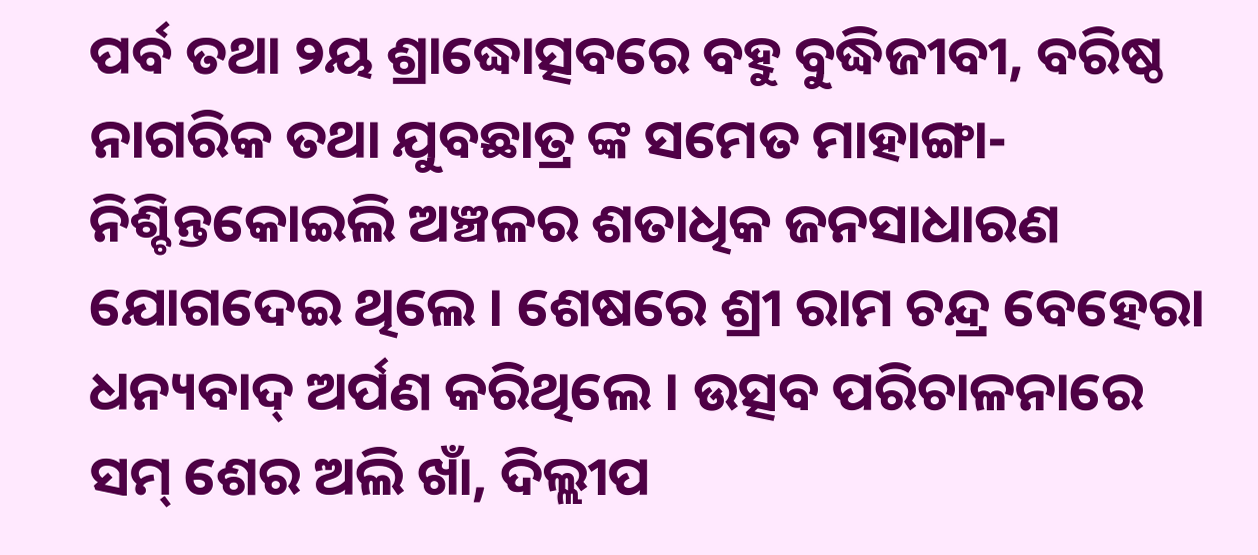ପର୍ବ ତଥା ୨ୟ ଶ୍ରାଦ୍ଧୋତ୍ସବରେ ବହୁ ବୁଦ୍ଧିଜୀବୀ, ବରିଷ୍ଠ ନାଗରିକ ତଥା ଯୁବଛାତ୍ର ଙ୍କ ସମେତ ମାହାଙ୍ଗା-ନିଶ୍ଚିନ୍ତକୋଇଲି ଅଞ୍ଚଳର ଶତାଧିକ ଜନସାଧାରଣ ଯୋଗଦେଇ ଥିଲେ । ଶେଷରେ ଶ୍ରୀ ରାମ ଚନ୍ଦ୍ର ବେହେରା ଧନ୍ୟବାଦ୍ ଅର୍ପଣ କରିଥିଲେ । ଉତ୍ସବ ପରିଚାଳନାରେ ସମ୍ ଶେର ଅଲି ଖାଁ, ଦିଲ୍ଲୀପ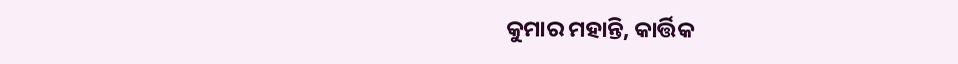କୁମାର ମହାନ୍ତି, କାର୍ତ୍ତିକ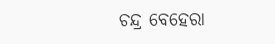ଚନ୍ଦ୍ର ବେହେରା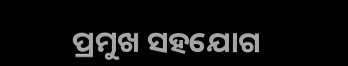ପ୍ରମୁଖ ସହଯୋଗ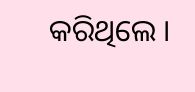କରିଥିଲେ ।